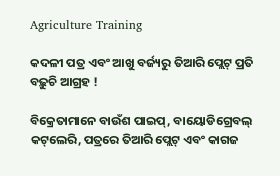Agriculture Training

କଦଳୀ ପତ୍ର ଏବଂ ଆଖୁ ବର୍ଜ୍ୟରୁ ତିଆରି ପ୍ଲେଟ୍ ପ୍ରତି ବଢ଼ୁଚି ଆଗ୍ରହ !

ବିକ୍ରେତାମାନେ ବାଉଁଶ ପାଇପ୍‌, ବାୟୋଡିଗ୍ରେବଲ୍ କଟ୍‌ଲେରି, ପତ୍ରରେ ତିଆରି ପ୍ଲେଟ୍ ଏବଂ କାଗଜ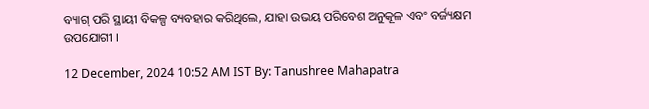ବ୍ୟାଗ୍ ପରି ସ୍ଥାୟୀ ବିକଳ୍ପ ବ୍ୟବହାର କରିଥିଲେ, ଯାହା ଉଭୟ ପରିବେଶ ଅନୁକୂଳ ଏବଂ ବର୍ଜ୍ୟକ୍ଷମ ଉପଯୋଗୀ ।

12 December, 2024 10:52 AM IST By: Tanushree Mahapatra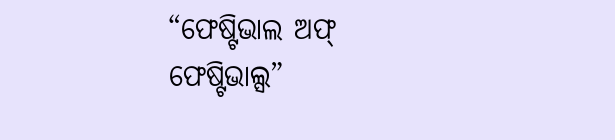“ଫେଷ୍ଟିଭାଲ ଅଫ୍ ଫେଷ୍ଟିଭାଲ୍ସ”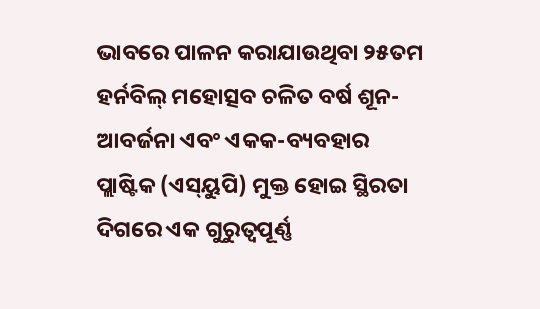ଭାବରେ ପାଳନ କରାଯାଉଥିବା ୨୫ତମ ହର୍ନବିଲ୍ ମହୋତ୍ସବ ଚଳିତ ବର୍ଷ ଶୂନ-ଆବର୍ଜନା ଏବଂ ଏକକ-ବ୍ୟବହାର ପ୍ଲାଷ୍ଟିକ (ଏସ୍‌ୟୁପି) ମୁକ୍ତ ହୋଇ ସ୍ଥିରତା ଦିଗରେ ଏକ ଗୁରୁତ୍ୱପୂର୍ଣ୍ଣ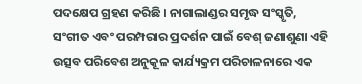ପଦକ୍ଷେପ ଗ୍ରହଣ କରିଛି । ନାଗାଲାଣ୍ଡର ସମୃଦ୍ଧ ସଂସ୍କୃତି, ସଂଗୀତ ଏବଂ ପରମ୍ପରାର ପ୍ରଦର୍ଶନ ପାଇଁ ବେଶ୍ ଜଣାଶୁଣା ଏହି ଉତ୍ସବ ପରିବେଶ ଅନୁକୂଳ କାର୍ଯ୍ୟକ୍ରମ ପରିଚାଳନାରେ ଏକ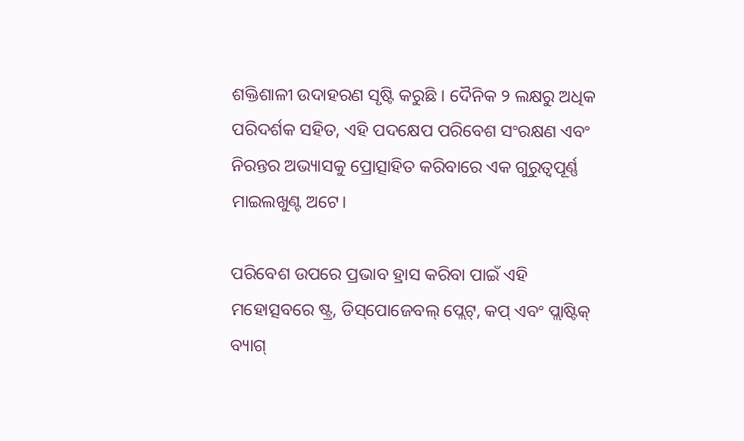ଶକ୍ତିଶାଳୀ ଉଦାହରଣ ସୃଷ୍ଟି କରୁଛି । ଦୈନିକ ୨ ଲକ୍ଷରୁ ଅଧିକ ପରିଦର୍ଶକ ସହିତ, ଏହି ପଦକ୍ଷେପ ପରିବେଶ ସଂରକ୍ଷଣ ଏବଂ ନିରନ୍ତର ଅଭ୍ୟାସକୁ ପ୍ରୋତ୍ସାହିତ କରିବାରେ ଏକ ଗୁରୁତ୍ୱପୂର୍ଣ୍ଣ ମାଇଲଖୁଣ୍ଟ ଅଟେ।

ପରିବେଶ ଉପରେ ପ୍ରଭାବ ହ୍ରାସ କରିବା ପାଇଁ ଏହି ମହୋତ୍ସବରେ ଷ୍ଟ୍ର, ଡିସ୍‌ପୋଜେବଲ୍ ପ୍ଲେଟ୍‌, କପ୍ ଏବଂ ପ୍ଲାଷ୍ଟିକ୍ ବ୍ୟାଗ୍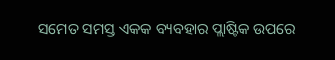ସମେତ ସମସ୍ତ ଏକକ ବ୍ୟବହାର ପ୍ଲାଷ୍ଟିକ ଉପରେ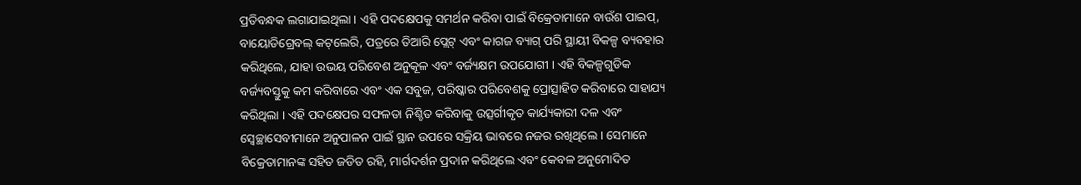ପ୍ରତିବନ୍ଧକ ଲଗାଯାଇଥିଲା । ଏହି ପଦକ୍ଷେପକୁ ସମର୍ଥନ କରିବା ପାଇଁ ବିକ୍ରେତାମାନେ ବାଉଁଶ ପାଇପ୍‌, ବାୟୋଡିଗ୍ରେବଲ୍ କଟ୍‌ଲେରି, ପତ୍ରରେ ତିଆରି ପ୍ଲେଟ୍ ଏବଂ କାଗଜ ବ୍ୟାଗ୍ ପରି ସ୍ଥାୟୀ ବିକଳ୍ପ ବ୍ୟବହାର କରିଥିଲେ, ଯାହା ଉଭୟ ପରିବେଶ ଅନୁକୂଳ ଏବଂ ବର୍ଜ୍ୟକ୍ଷମ ଉପଯୋଗୀ । ଏହି ବିକଳ୍ପଗୁଡିକ ବର୍ଜ୍ୟବସ୍ତୁକୁ କମ କରିବାରେ ଏବଂ ଏକ ସବୁଜ, ପରିଷ୍କାର ପରିବେଶକୁ ପ୍ରୋତ୍ସାହିତ କରିବାରେ ସାହାଯ୍ୟ କରିଥିଲା । ଏହି ପଦକ୍ଷେପର ସଫଳତା ନିଶ୍ଚିତ କରିବାକୁ ଉତ୍ସର୍ଗୀକୃତ କାର୍ଯ୍ୟକାରୀ ଦଳ ଏବଂ ସ୍ୱେଚ୍ଛାସେବୀମାନେ ଅନୁପାଳନ ପାଇଁ ସ୍ଥାନ ଉପରେ ସକ୍ରିୟ ଭାବରେ ନଜର ରଖିଥିଲେ । ସେମାନେ ବିକ୍ରେତାମାନଙ୍କ ସହିତ ଜଡିତ ରହି, ମାର୍ଗଦର୍ଶନ ପ୍ରଦାନ କରିଥିଲେ ଏବଂ କେବଳ ଅନୁମୋଦିତ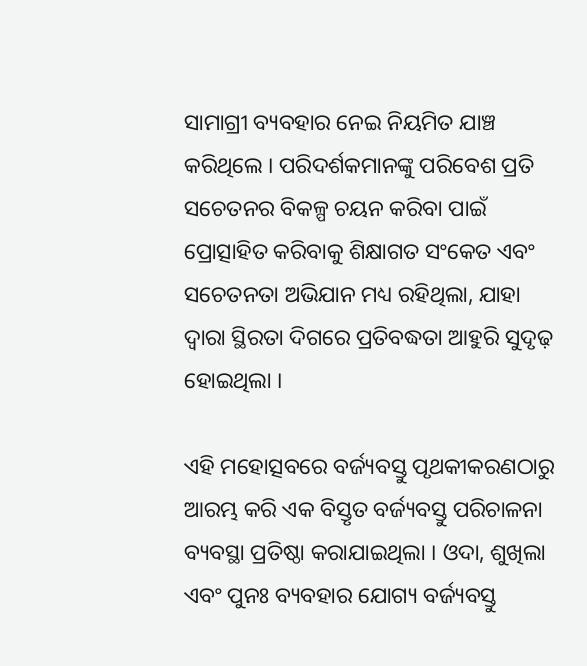ସାମାଗ୍ରୀ ବ୍ୟବହାର ନେଇ ନିୟମିତ ଯାଞ୍ଚ କରିଥିଲେ । ପରିଦର୍ଶକମାନଙ୍କୁ ପରିବେଶ ପ୍ରତି ସଚେତନର ବିକଳ୍ପ ଚୟନ କରିବା ପାଇଁ ପ୍ରୋତ୍ସାହିତ କରିବାକୁ ଶିକ୍ଷାଗତ ସଂକେତ ଏବଂ ସଚେତନତା ଅଭିଯାନ ମଧ୍ୟ ରହିଥିଲା, ଯାହା ଦ୍ୱାରା ସ୍ଥିରତା ଦିଗରେ ପ୍ରତିବଦ୍ଧତା ଆହୁରି ସୁଦୃଢ଼ ହୋଇଥିଲା ।

ଏହି ମହୋତ୍ସବରେ ବର୍ଜ୍ୟବସ୍ତୁ ପୃଥକୀକରଣଠାରୁ ଆରମ୍ଭ କରି ଏକ ବିସ୍ତୃତ ବର୍ଜ୍ୟବସ୍ତୁ ପରିଚାଳନା ବ୍ୟବସ୍ଥା ପ୍ରତିଷ୍ଠା କରାଯାଇଥିଲା । ଓଦା, ଶୁଖିଲା ଏବଂ ପୁନଃ ବ୍ୟବହାର ଯୋଗ୍ୟ ବର୍ଜ୍ୟବସ୍ତୁ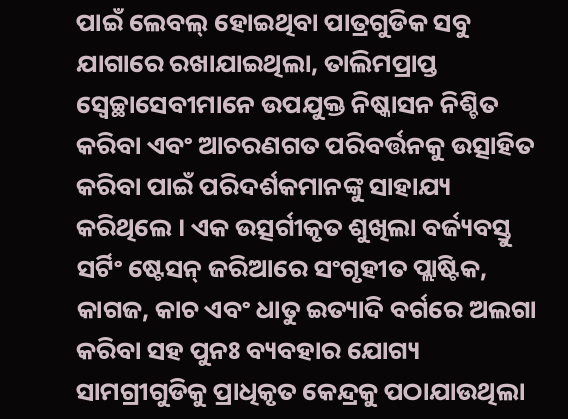ପାଇଁ ଲେବଲ୍ ହୋଇଥିବା ପାତ୍ରଗୁଡିକ ସବୁ ଯାଗାରେ ରଖାଯାଇଥିଲା, ତାଲିମପ୍ରାପ୍ତ ସ୍ୱେଚ୍ଛାସେବୀମାନେ ଉପଯୁକ୍ତ ନିଷ୍କାସନ ନିଶ୍ଚିତ କରିବା ଏବଂ ଆଚରଣଗତ ପରିବର୍ତ୍ତନକୁ ଉତ୍ସାହିତ କରିବା ପାଇଁ ପରିଦର୍ଶକମାନଙ୍କୁ ସାହାଯ୍ୟ କରିଥିଲେ । ଏକ ଉତ୍ସର୍ଗୀକୃତ ଶୁଖିଲା ବର୍ଜ୍ୟବସ୍ତୁ ସର୍ଟିଂ ଷ୍ଟେସନ୍ ଜରିଆରେ ସଂଗୃହୀତ ପ୍ଲାଷ୍ଟିକ, କାଗଜ, କାଚ ଏବଂ ଧାତୁ ଇତ୍ୟାଦି ବର୍ଗରେ ଅଲଗା କରିବା ସହ ପୁନଃ ବ୍ୟବହାର ଯୋଗ୍ୟ ସାମଗ୍ରୀଗୁଡିକୁ ପ୍ରାଧିକୃତ କେନ୍ଦ୍ରକୁ ପଠାଯାଉଥିଲା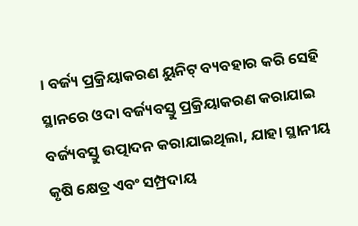। ବର୍ଜ୍ୟ ପ୍ରକ୍ରିୟାକରଣ ୟୁନିଟ୍ ବ୍ୟବହାର କରି ସେହି ସ୍ଥାନରେ ଓଦା ବର୍ଜ୍ୟବସ୍ତୁ ପ୍ରକ୍ରିୟାକରଣ କରାଯାଇ ବର୍ଜ୍ୟବସ୍ତୁ ଉତ୍ପାଦନ କରାଯାଇଥିଲା, ଯାହା ସ୍ଥାନୀୟ କୃଷି କ୍ଷେତ୍ର ଏବଂ ସମ୍ପ୍ରଦାୟ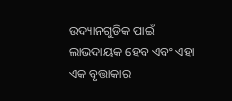ଉଦ୍ୟାନଗୁଡିକ ପାଇଁ ଲାଭଦାୟକ ହେବ ଏବଂ ଏହା ଏକ ବୃତ୍ତାକାର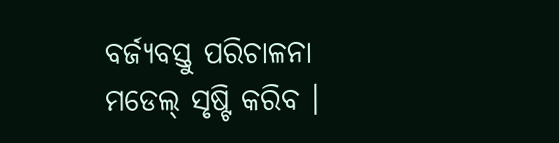ବର୍ଜ୍ୟବସ୍ତୁ ପରିଚାଳନା ମଡେଲ୍ ସୃଷ୍ଟି କରିବ ।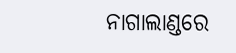ନାଗାଲାଣ୍ଡରେ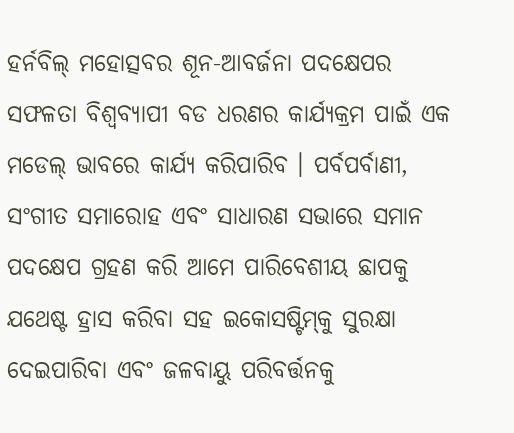ହର୍ନବିଲ୍ ମହୋତ୍ସବର ଶୂନ-ଆବର୍ଜନା ପଦକ୍ଷେପର ସଫଳତା ବିଶ୍ୱବ୍ୟାପୀ ବଡ ଧରଣର କାର୍ଯ୍ୟକ୍ରମ ପାଇଁ ଏକ ମଡେଲ୍ ଭାବରେ କାର୍ଯ୍ୟ କରିପାରିବ । ପର୍ବପର୍ବାଣୀ, ସଂଗୀତ ସମାରୋହ ଏବଂ ସାଧାରଣ ସଭାରେ ସମାନ ପଦକ୍ଷେପ ଗ୍ରହଣ କରି ଆମେ ପାରିବେଶୀୟ ଛାପକୁ ଯଥେଷ୍ଟ ହ୍ରାସ କରିବା ସହ ଇକୋସଷ୍ଟିମ୍‌କୁ ସୁରକ୍ଷା ଦେଇପାରିବା ଏବଂ ଜଳବାୟୁ ପରିବର୍ତ୍ତନକୁ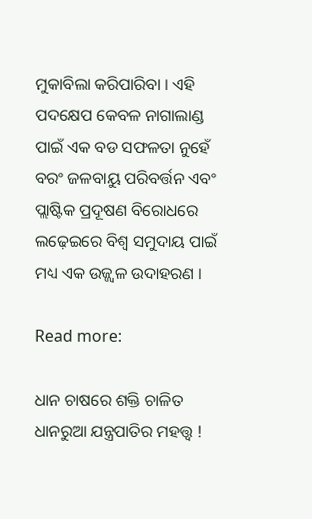ମୁକାବିଲା କରିପାରିବା । ଏହି ପଦକ୍ଷେପ କେବଳ ନାଗାଲାଣ୍ଡ ପାଇଁ ଏକ ବଡ ସଫଳତା ନୁହେଁ ବରଂ ଜଳବାୟୁ ପରିବର୍ତ୍ତନ ଏବଂ ପ୍ଲାଷ୍ଟିକ ପ୍ରଦୂଷଣ ବିରୋଧରେ ଲଢ଼େଇରେ ବିଶ୍ୱ ସମୁଦାୟ ପାଇଁ ମଧ୍ୟ ଏକ ଉଜ୍ଜ୍ୱଳ ଉଦାହରଣ ।

Read more:

ଧାନ ଚାଷରେ ଶକ୍ତି ଚାଳିତ ଧାନରୁଆ ଯନ୍ତ୍ରପାତିର ମହତ୍ତ୍ୱ !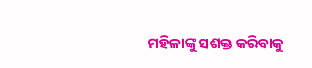ମହିଳାଙ୍କୁ ସଶକ୍ତ କରିବାକୁ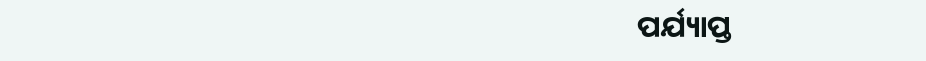ପର୍ଯ୍ୟାପ୍ତ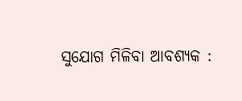ସୁଯୋଗ ମିଳିବା ଆବଶ୍ୟକ :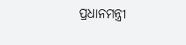ପ୍ରଧାନମନ୍ତ୍ରୀ